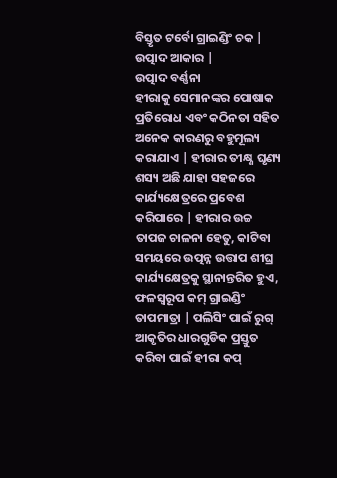ବିସ୍ତୃତ ଟର୍ବୋ ଗ୍ରାଇଣ୍ଡିଂ ଚକ |
ଉତ୍ପାଦ ଆକାର |
ଉତ୍ପାଦ ବର୍ଣ୍ଣନା
ହୀରାକୁ ସେମାନଙ୍କର ପୋଷାକ ପ୍ରତିରୋଧ ଏବଂ କଠିନତା ସହିତ ଅନେକ କାରଣରୁ ବହୁମୂଲ୍ୟ କରାଯାଏ | ହୀରାର ତୀକ୍ଷ୍ଣ ଘୃଣ୍ୟ ଶସ୍ୟ ଅଛି ଯାହା ସହଜରେ କାର୍ଯ୍ୟକ୍ଷେତ୍ରରେ ପ୍ରବେଶ କରିପାରେ | ହୀରାର ଉଚ୍ଚ ତାପଜ ଚାଳନା ହେତୁ, କାଟିବା ସମୟରେ ଉତ୍ପନ୍ନ ଉତ୍ତାପ ଶୀଘ୍ର କାର୍ଯ୍ୟକ୍ଷେତ୍ରକୁ ସ୍ଥାନାନ୍ତରିତ ହୁଏ, ଫଳସ୍ୱରୂପ କମ୍ ଗ୍ରାଇଣ୍ଡିଂ ତାପମାତ୍ରା | ପଲିସିଂ ପାଇଁ ରୁଗ୍ ଆକୃତିର ଧାରଗୁଡିକ ପ୍ରସ୍ତୁତ କରିବା ପାଇଁ ହୀରା କପ୍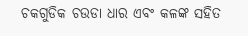ଚକଗୁଡିକ ଚଉଡା ଧାର ଏବଂ କଳଙ୍କ ସହିତ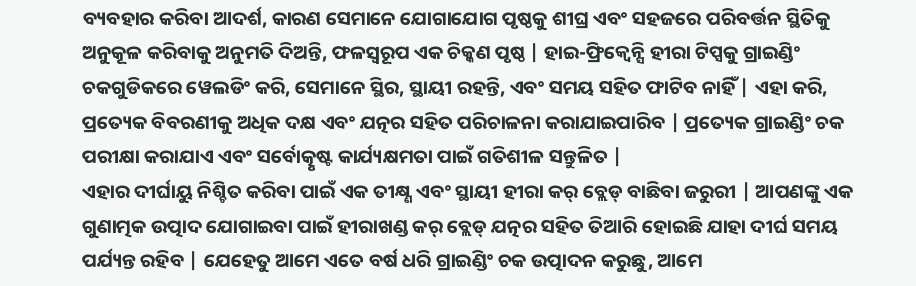ବ୍ୟବହାର କରିବା ଆଦର୍ଶ, କାରଣ ସେମାନେ ଯୋଗାଯୋଗ ପୃଷ୍ଠକୁ ଶୀଘ୍ର ଏବଂ ସହଜରେ ପରିବର୍ତ୍ତନ ସ୍ଥିତିକୁ ଅନୁକୂଳ କରିବାକୁ ଅନୁମତି ଦିଅନ୍ତି, ଫଳସ୍ୱରୂପ ଏକ ଚିକ୍କଣ ପୃଷ୍ଠ | ହାଇ-ଫ୍ରିକ୍ୱେନ୍ସି ହୀରା ଟିପ୍ସକୁ ଗ୍ରାଇଣ୍ଡିଂ ଚକଗୁଡିକରେ ୱେଲଡିଂ କରି, ସେମାନେ ସ୍ଥିର, ସ୍ଥାୟୀ ରହନ୍ତି, ଏବଂ ସମୟ ସହିତ ଫାଟିବ ନାହିଁ | ଏହା କରି, ପ୍ରତ୍ୟେକ ବିବରଣୀକୁ ଅଧିକ ଦକ୍ଷ ଏବଂ ଯତ୍ନର ସହିତ ପରିଚାଳନା କରାଯାଇପାରିବ | ପ୍ରତ୍ୟେକ ଗ୍ରାଇଣ୍ଡିଂ ଚକ ପରୀକ୍ଷା କରାଯାଏ ଏବଂ ସର୍ବୋତ୍କୃଷ୍ଟ କାର୍ଯ୍ୟକ୍ଷମତା ପାଇଁ ଗତିଶୀଳ ସନ୍ତୁଳିତ |
ଏହାର ଦୀର୍ଘାୟୁ ନିଶ୍ଚିତ କରିବା ପାଇଁ ଏକ ତୀକ୍ଷ୍ଣ ଏବଂ ସ୍ଥାୟୀ ହୀରା କର୍ ବ୍ଲେଡ୍ ବାଛିବା ଜରୁରୀ | ଆପଣଙ୍କୁ ଏକ ଗୁଣାତ୍ମକ ଉତ୍ପାଦ ଯୋଗାଇବା ପାଇଁ ହୀରାଖଣ୍ଡ କର୍ ବ୍ଲେଡ୍ ଯତ୍ନର ସହିତ ତିଆରି ହୋଇଛି ଯାହା ଦୀର୍ଘ ସମୟ ପର୍ଯ୍ୟନ୍ତ ରହିବ | ଯେହେତୁ ଆମେ ଏତେ ବର୍ଷ ଧରି ଗ୍ରାଇଣ୍ଡିଂ ଚକ ଉତ୍ପାଦନ କରୁଛୁ, ଆମେ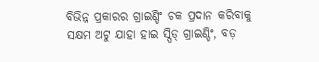ବିଭିନ୍ନ ପ୍ରକାରର ଗ୍ରାଇଣ୍ଡିଂ ଚକ ପ୍ରଦାନ କରିବାକୁ ସକ୍ଷମ ଅଟୁ ଯାହା ହାଇ ସ୍ପିଡ୍ ଗ୍ରାଇଣ୍ଡିଂ, ବଡ଼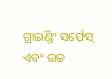ଗ୍ରାଇଣ୍ଡିଂ ସର୍ଫେସ୍ ଏବଂ ଉଚ୍ଚ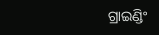ଗ୍ରାଇଣ୍ଡିଂ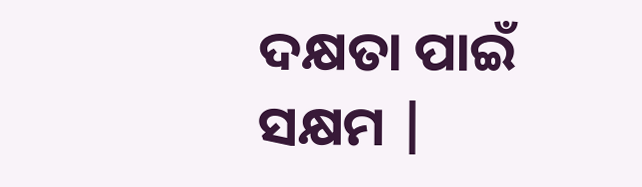ଦକ୍ଷତା ପାଇଁ ସକ୍ଷମ |